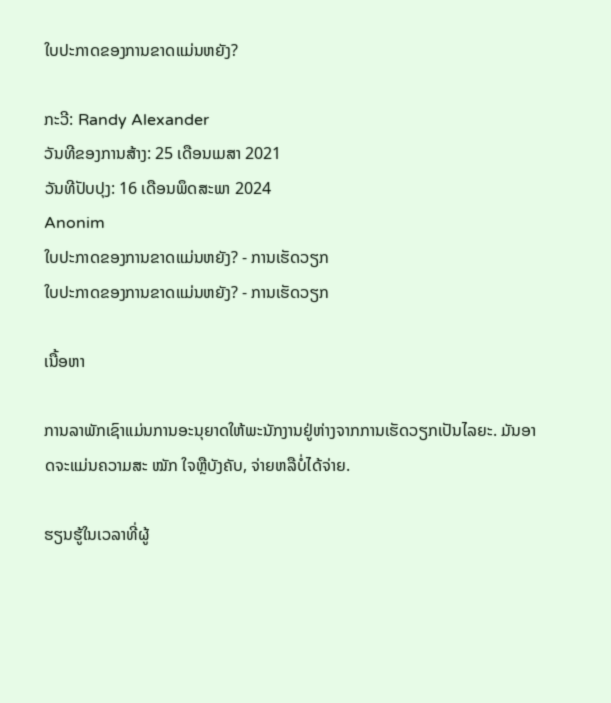ໃບປະກາດຂອງການຂາດແມ່ນຫຍັງ?

ກະວີ: Randy Alexander
ວັນທີຂອງການສ້າງ: 25 ເດືອນເມສາ 2021
ວັນທີປັບປຸງ: 16 ເດືອນພຶດສະພາ 2024
Anonim
ໃບປະກາດຂອງການຂາດແມ່ນຫຍັງ? - ການເຮັດວຽກ
ໃບປະກາດຂອງການຂາດແມ່ນຫຍັງ? - ການເຮັດວຽກ

ເນື້ອຫາ

ການລາພັກເຊົາແມ່ນການອະນຸຍາດໃຫ້ພະນັກງານຢູ່ຫ່າງຈາກການເຮັດວຽກເປັນໄລຍະ. ມັນອາດຈະແມ່ນຄວາມສະ ໝັກ ໃຈຫຼືບັງຄັບ, ຈ່າຍຫລືບໍ່ໄດ້ຈ່າຍ.

ຮຽນຮູ້ໃນເວລາທີ່ຜູ້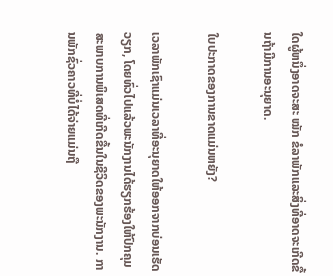ໃດຜູ້ຫນຶ່ງອາດຈະສະ ໝັກ ຂໍລາພັກແລະສິ່ງທີ່ອາດຈະເກີດຂື້ນຖ້າມີການອະນຸຍາດ.

ໃບປະກາດຂອງການຂາດແມ່ນຫຍັງ?

ເວລາພັກເຊົາແມ່ນເວລາທີ່ອະນຸຍາດໃຫ້ອອກຈາກບ່ອນເຮັດວຽກ, ໂດຍທົ່ວໄປແລ້ວພະນັກງານໄດ້ຮຽກຮ້ອງໃຫ້ປົກຄຸມສະພາບການພິເສດທີ່ເກີດຂື້ນໃນຊີວິດຂອງພະນັກງານ. ການພັກຊົ່ວຄາວທີ່ບໍ່ໄດ້ຈ່າຍແມ່ນຖື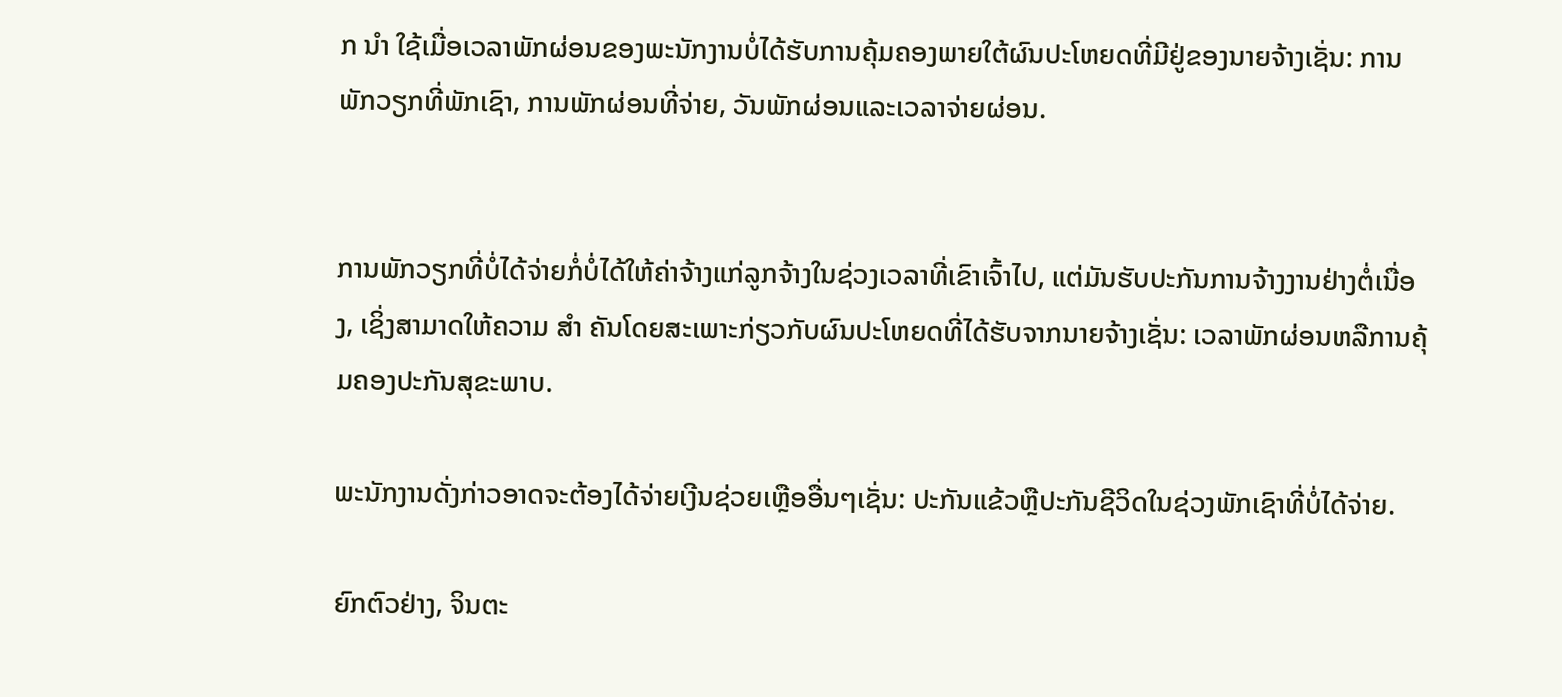ກ ນຳ ໃຊ້ເມື່ອເວລາພັກຜ່ອນຂອງພະນັກງານບໍ່ໄດ້ຮັບການຄຸ້ມຄອງພາຍໃຕ້ຜົນປະໂຫຍດທີ່ມີຢູ່ຂອງນາຍຈ້າງເຊັ່ນ: ການພັກວຽກທີ່ພັກເຊົາ, ການພັກຜ່ອນທີ່ຈ່າຍ, ວັນພັກຜ່ອນແລະເວລາຈ່າຍຜ່ອນ.


ການພັກວຽກທີ່ບໍ່ໄດ້ຈ່າຍກໍ່ບໍ່ໄດ້ໃຫ້ຄ່າຈ້າງແກ່ລູກຈ້າງໃນຊ່ວງເວລາທີ່ເຂົາເຈົ້າໄປ, ແຕ່ມັນຮັບປະກັນການຈ້າງງານຢ່າງຕໍ່ເນື່ອງ, ເຊິ່ງສາມາດໃຫ້ຄວາມ ສຳ ຄັນໂດຍສະເພາະກ່ຽວກັບຜົນປະໂຫຍດທີ່ໄດ້ຮັບຈາກນາຍຈ້າງເຊັ່ນ: ເວລາພັກຜ່ອນຫລືການຄຸ້ມຄອງປະກັນສຸຂະພາບ.

ພະນັກງານດັ່ງກ່າວອາດຈະຕ້ອງໄດ້ຈ່າຍເງີນຊ່ວຍເຫຼືອອື່ນໆເຊັ່ນ: ປະກັນແຂ້ວຫຼືປະກັນຊີວິດໃນຊ່ວງພັກເຊົາທີ່ບໍ່ໄດ້ຈ່າຍ.

ຍົກຕົວຢ່າງ, ຈິນຕະ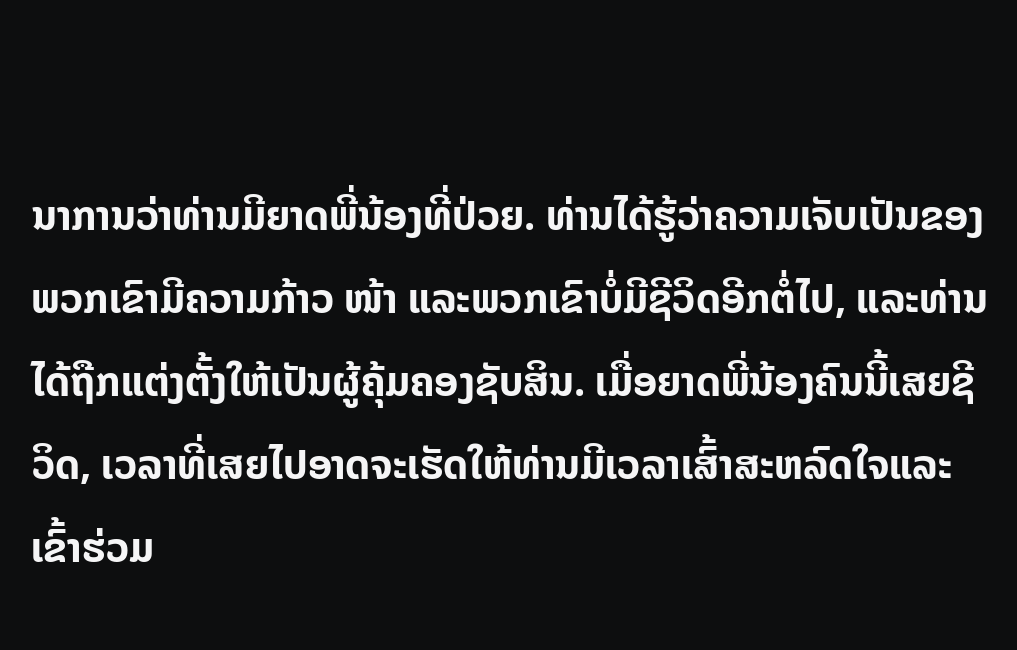ນາການວ່າທ່ານມີຍາດພີ່ນ້ອງທີ່ປ່ວຍ. ທ່ານໄດ້ຮູ້ວ່າຄວາມເຈັບເປັນຂອງພວກເຂົາມີຄວາມກ້າວ ໜ້າ ແລະພວກເຂົາບໍ່ມີຊີວິດອີກຕໍ່ໄປ, ແລະທ່ານໄດ້ຖືກແຕ່ງຕັ້ງໃຫ້ເປັນຜູ້ຄຸ້ມຄອງຊັບສິນ. ເມື່ອຍາດພີ່ນ້ອງຄົນນີ້ເສຍຊີວິດ, ເວລາທີ່ເສຍໄປອາດຈະເຮັດໃຫ້ທ່ານມີເວລາເສົ້າສະຫລົດໃຈແລະເຂົ້າຮ່ວມ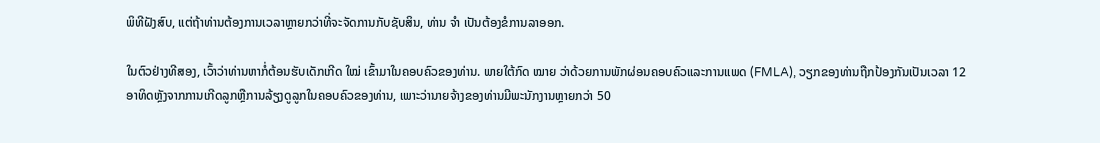ພິທີຝັງສົບ, ແຕ່ຖ້າທ່ານຕ້ອງການເວລາຫຼາຍກວ່າທີ່ຈະຈັດການກັບຊັບສິນ, ທ່ານ ຈຳ ເປັນຕ້ອງຂໍການລາອອກ.

ໃນຕົວຢ່າງທີສອງ, ເວົ້າວ່າທ່ານຫາກໍ່ຕ້ອນຮັບເດັກເກີດ ໃໝ່ ເຂົ້າມາໃນຄອບຄົວຂອງທ່ານ. ພາຍໃຕ້ກົດ ໝາຍ ວ່າດ້ວຍການພັກຜ່ອນຄອບຄົວແລະການແພດ (FMLA), ວຽກຂອງທ່ານຖືກປ້ອງກັນເປັນເວລາ 12 ອາທິດຫຼັງຈາກການເກີດລູກຫຼືການລ້ຽງດູລູກໃນຄອບຄົວຂອງທ່ານ, ເພາະວ່ານາຍຈ້າງຂອງທ່ານມີພະນັກງານຫຼາຍກວ່າ 50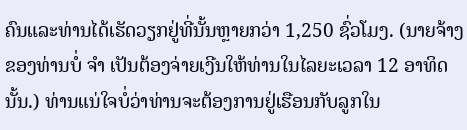ຄົນແລະທ່ານໄດ້ເຮັດວຽກຢູ່ທີ່ນັ້ນຫຼາຍກວ່າ 1,250 ຊົ່ວໂມງ. (ນາຍຈ້າງຂອງທ່ານບໍ່ ຈຳ ເປັນຕ້ອງຈ່າຍເງີນໃຫ້ທ່ານໃນໄລຍະເວລາ 12 ອາທິດນັ້ນ.) ທ່ານແນ່ໃຈບໍ່ວ່າທ່ານຈະຕ້ອງການຢູ່ເຮືອນກັບລູກໃນ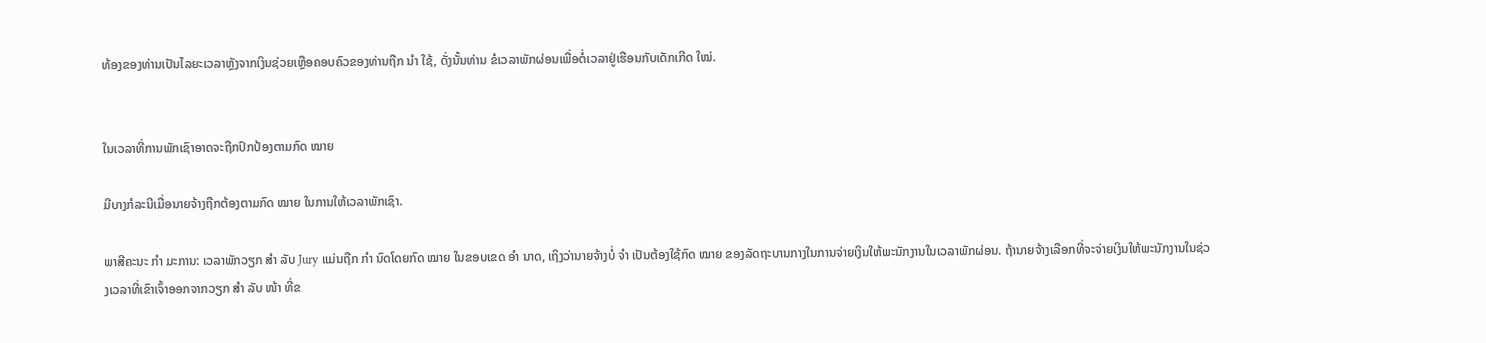ທ້ອງຂອງທ່ານເປັນໄລຍະເວລາຫຼັງຈາກເງິນຊ່ວຍເຫຼືອຄອບຄົວຂອງທ່ານຖືກ ນຳ ໃຊ້, ດັ່ງນັ້ນທ່ານ ຂໍເວລາພັກຜ່ອນເພື່ອຕໍ່ເວລາຢູ່ເຮືອນກັບເດັກເກີດ ໃໝ່.


ໃນເວລາທີ່ການພັກເຊົາອາດຈະຖືກປົກປ້ອງຕາມກົດ ໝາຍ

ມີບາງກໍລະນີເມື່ອນາຍຈ້າງຖືກຕ້ອງຕາມກົດ ໝາຍ ໃນການໃຫ້ເວລາພັກເຊົາ.

ພາສີຄະນະ ກຳ ມະການ: ເວລາພັກວຽກ ສຳ ລັບ Jury ແມ່ນຖືກ ກຳ ນົດໂດຍກົດ ໝາຍ ໃນຂອບເຂດ ອຳ ນາດ, ເຖິງວ່ານາຍຈ້າງບໍ່ ຈຳ ເປັນຕ້ອງໃຊ້ກົດ ໝາຍ ຂອງລັດຖະບານກາງໃນການຈ່າຍເງິນໃຫ້ພະນັກງານໃນເວລາພັກຜ່ອນ. ຖ້ານາຍຈ້າງເລືອກທີ່ຈະຈ່າຍເງິນໃຫ້ພະນັກງານໃນຊ່ວງເວລາທີ່ເຂົາເຈົ້າອອກຈາກວຽກ ສຳ ລັບ ໜ້າ ທີ່ຂ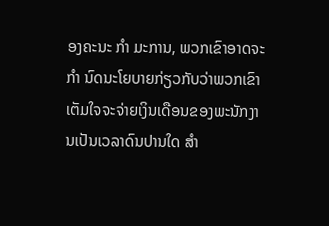ອງຄະນະ ກຳ ມະການ, ພວກເຂົາອາດຈະ ກຳ ນົດນະໂຍບາຍກ່ຽວກັບວ່າພວກເຂົາເຕັມໃຈຈະຈ່າຍເງິນເດືອນຂອງພະນັກງານເປັນເວລາດົນປານໃດ ສຳ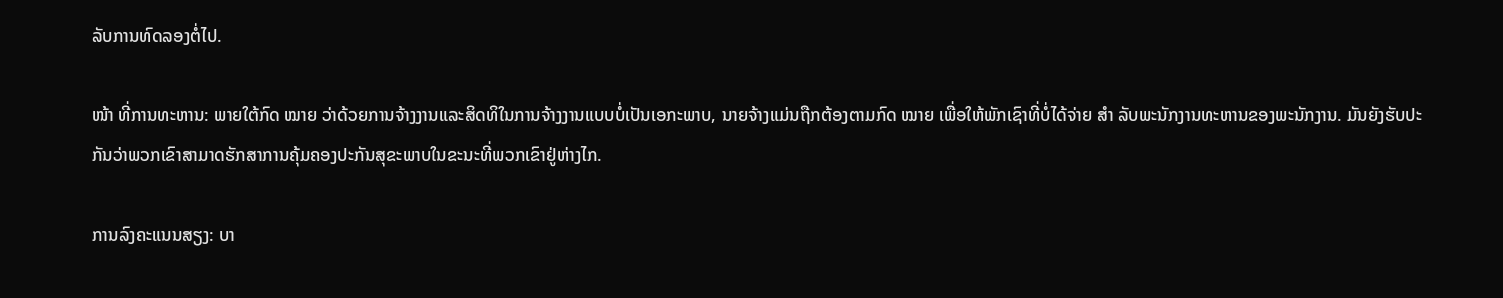ລັບການທົດລອງຕໍ່ໄປ.

ໜ້າ ທີ່ການທະຫານ: ພາຍໃຕ້ກົດ ໝາຍ ວ່າດ້ວຍການຈ້າງງານແລະສິດທິໃນການຈ້າງງານແບບບໍ່ເປັນເອກະພາບ, ນາຍຈ້າງແມ່ນຖືກຕ້ອງຕາມກົດ ໝາຍ ເພື່ອໃຫ້ພັກເຊົາທີ່ບໍ່ໄດ້ຈ່າຍ ສຳ ລັບພະນັກງານທະຫານຂອງພະນັກງານ. ມັນຍັງຮັບປະກັນວ່າພວກເຂົາສາມາດຮັກສາການຄຸ້ມຄອງປະກັນສຸຂະພາບໃນຂະນະທີ່ພວກເຂົາຢູ່ຫ່າງໄກ.

ການລົງຄະແນນສຽງ: ບາ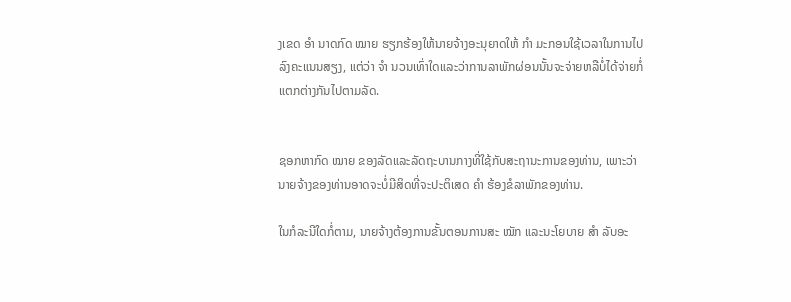ງເຂດ ອຳ ນາດກົດ ໝາຍ ຮຽກຮ້ອງໃຫ້ນາຍຈ້າງອະນຸຍາດໃຫ້ ກຳ ມະກອນໃຊ້ເວລາໃນການໄປລົງຄະແນນສຽງ, ແຕ່ວ່າ ຈຳ ນວນເທົ່າໃດແລະວ່າການລາພັກຜ່ອນນັ້ນຈະຈ່າຍຫລືບໍ່ໄດ້ຈ່າຍກໍ່ແຕກຕ່າງກັນໄປຕາມລັດ.


ຊອກຫາກົດ ໝາຍ ຂອງລັດແລະລັດຖະບານກາງທີ່ໃຊ້ກັບສະຖານະການຂອງທ່ານ, ເພາະວ່ານາຍຈ້າງຂອງທ່ານອາດຈະບໍ່ມີສິດທີ່ຈະປະຕິເສດ ຄຳ ຮ້ອງຂໍລາພັກຂອງທ່ານ.

ໃນກໍລະນີໃດກໍ່ຕາມ, ນາຍຈ້າງຕ້ອງການຂັ້ນຕອນການສະ ໝັກ ແລະນະໂຍບາຍ ສຳ ລັບອະ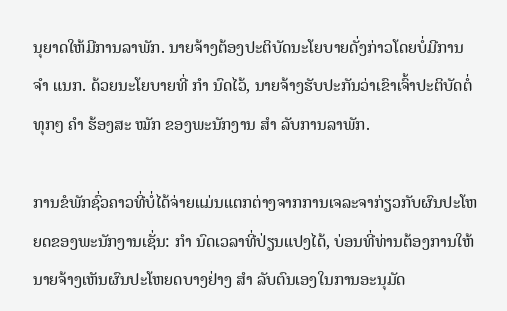ນຸຍາດໃຫ້ມີການລາພັກ. ນາຍຈ້າງຕ້ອງປະຕິບັດນະໂຍບາຍດັ່ງກ່າວໂດຍບໍ່ມີການ ຈຳ ແນກ. ດ້ວຍນະໂຍບາຍທີ່ ກຳ ນົດໄວ້, ນາຍຈ້າງຮັບປະກັນວ່າເຂົາເຈົ້າປະຕິບັດຕໍ່ທຸກໆ ຄຳ ຮ້ອງສະ ໝັກ ຂອງພະນັກງານ ສຳ ລັບການລາພັກ.

ການຂໍພັກຊົ່ວຄາວທີ່ບໍ່ໄດ້ຈ່າຍແມ່ນແຕກຕ່າງຈາກການເຈລະຈາກ່ຽວກັບຜົນປະໂຫຍດຂອງພະນັກງານເຊັ່ນ: ກຳ ນົດເວລາທີ່ປ່ຽນແປງໄດ້, ບ່ອນທີ່ທ່ານຕ້ອງການໃຫ້ນາຍຈ້າງເຫັນຜົນປະໂຫຍດບາງຢ່າງ ສຳ ລັບຕົນເອງໃນການອະນຸມັດ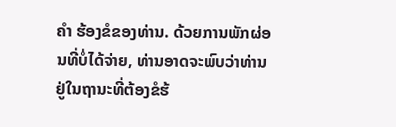ຄຳ ຮ້ອງຂໍຂອງທ່ານ. ດ້ວຍການພັກຜ່ອນທີ່ບໍ່ໄດ້ຈ່າຍ, ທ່ານອາດຈະພົບວ່າທ່ານຢູ່ໃນຖານະທີ່ຕ້ອງຂໍຮ້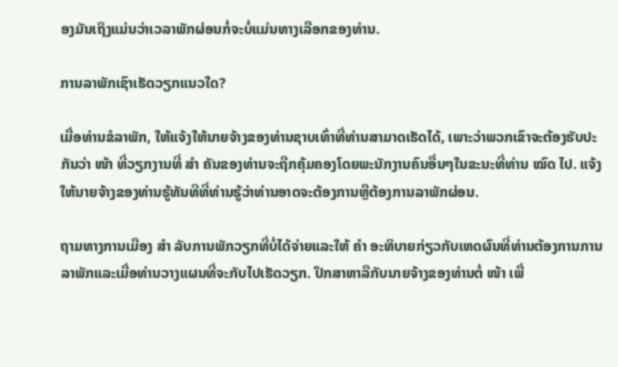ອງມັນເຖິງແມ່ນວ່າເວລາພັກຜ່ອນກໍ່ຈະບໍ່ແມ່ນທາງເລືອກຂອງທ່ານ.

ການລາພັກເຊົາເຮັດວຽກແນວໃດ?

ເມື່ອທ່ານຂໍລາພັກ, ໃຫ້ແຈ້ງໃຫ້ນາຍຈ້າງຂອງທ່ານຊາບເທົ່າທີ່ທ່ານສາມາດເຮັດໄດ້, ເພາະວ່າພວກເຂົາຈະຕ້ອງຮັບປະກັນວ່າ ໜ້າ ທີ່ວຽກງານທີ່ ສຳ ຄັນຂອງທ່ານຈະຖືກຄຸ້ມຄອງໂດຍພະນັກງານຄົນອື່ນໆໃນຂະນະທີ່ທ່ານ ໝົດ ໄປ. ແຈ້ງໃຫ້ນາຍຈ້າງຂອງທ່ານຮູ້ທັນທີທີ່ທ່ານຮູ້ວ່າທ່ານອາດຈະຕ້ອງການຫຼືຕ້ອງການລາພັກຜ່ອນ.

ຖາມທາງການເມືອງ ສຳ ລັບການພັກວຽກທີ່ບໍ່ໄດ້ຈ່າຍແລະໃຫ້ ຄຳ ອະທິບາຍກ່ຽວກັບເຫດຜົນທີ່ທ່ານຕ້ອງການການລາພັກແລະເມື່ອທ່ານວາງແຜນທີ່ຈະກັບໄປເຮັດວຽກ. ປຶກສາຫາລືກັບນາຍຈ້າງຂອງທ່ານຕໍ່ ໜ້າ ເພື່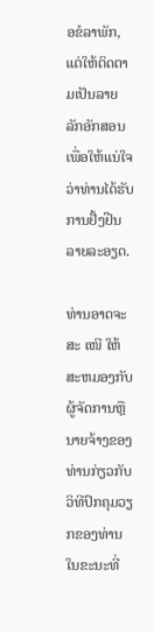ອຂໍລາພັກ, ແຕ່ໃຫ້ຕິດຕາມເປັນລາຍລັກອັກສອນເພື່ອໃຫ້ແນ່ໃຈວ່າທ່ານໄດ້ຮັບການຢັ້ງຢືນລາຍລະອຽດ.

ທ່ານອາດຈະສະ ເໜີ ໃຫ້ສະຫມອງກັບຜູ້ຈັດການຫຼືນາຍຈ້າງຂອງທ່ານກ່ຽວກັບວິທີປົກຄຸມວຽກຂອງທ່ານໃນຂະນະທີ່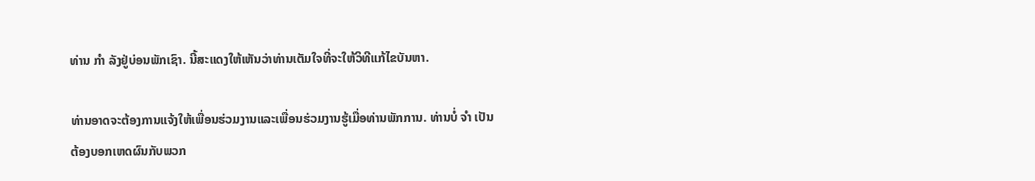ທ່ານ ກຳ ລັງຢູ່ບ່ອນພັກເຊົາ. ນີ້ສະແດງໃຫ້ເຫັນວ່າທ່ານເຕັມໃຈທີ່ຈະໃຫ້ວິທີແກ້ໄຂບັນຫາ.

ທ່ານອາດຈະຕ້ອງການແຈ້ງໃຫ້ເພື່ອນຮ່ວມງານແລະເພື່ອນຮ່ວມງານຮູ້ເມື່ອທ່ານພັກການ. ທ່ານບໍ່ ຈຳ ເປັນຕ້ອງບອກເຫດຜົນກັບພວກ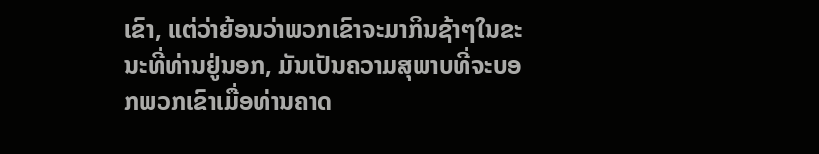ເຂົາ, ແຕ່ວ່າຍ້ອນວ່າພວກເຂົາຈະມາກິນຊ້າໆໃນຂະນະທີ່ທ່ານຢູ່ນອກ, ມັນເປັນຄວາມສຸພາບທີ່ຈະບອກພວກເຂົາເມື່ອທ່ານຄາດ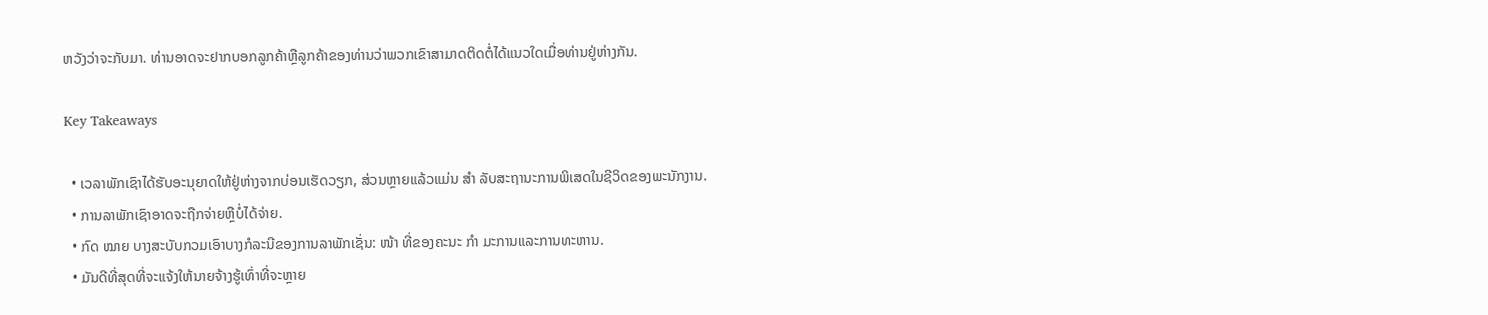ຫວັງວ່າຈະກັບມາ. ທ່ານອາດຈະຢາກບອກລູກຄ້າຫຼືລູກຄ້າຂອງທ່ານວ່າພວກເຂົາສາມາດຕິດຕໍ່ໄດ້ແນວໃດເມື່ອທ່ານຢູ່ຫ່າງກັນ.

Key Takeaways

  • ເວລາພັກເຊົາໄດ້ຮັບອະນຸຍາດໃຫ້ຢູ່ຫ່າງຈາກບ່ອນເຮັດວຽກ, ສ່ວນຫຼາຍແລ້ວແມ່ນ ສຳ ລັບສະຖານະການພິເສດໃນຊີວິດຂອງພະນັກງານ.
  • ການລາພັກເຊົາອາດຈະຖືກຈ່າຍຫຼືບໍ່ໄດ້ຈ່າຍ.
  • ກົດ ໝາຍ ບາງສະບັບກວມເອົາບາງກໍລະນີຂອງການລາພັກເຊັ່ນ: ໜ້າ ທີ່ຂອງຄະນະ ກຳ ມະການແລະການທະຫານ.
  • ມັນດີທີ່ສຸດທີ່ຈະແຈ້ງໃຫ້ນາຍຈ້າງຮູ້ເທົ່າທີ່ຈະຫຼາຍ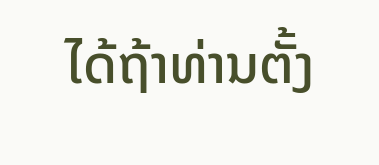ໄດ້ຖ້າທ່ານຕັ້ງ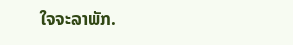ໃຈຈະລາພັກ.